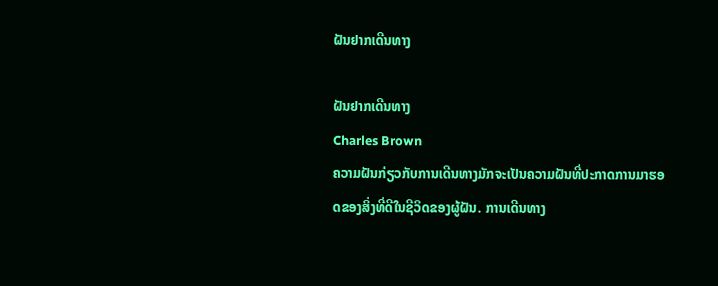ຝັນຢາກເດີນທາງ

ຝັນຢາກເດີນທາງ
Charles Brown
ຄວາມຝັນກ່ຽວກັບການເດີນທາງມັກຈະເປັນຄວາມຝັນທີ່ປະກາດການມາຮອດຂອງສິ່ງທີ່ດີໃນຊີວິດຂອງຜູ້ຝັນ. ການເດີນທາງ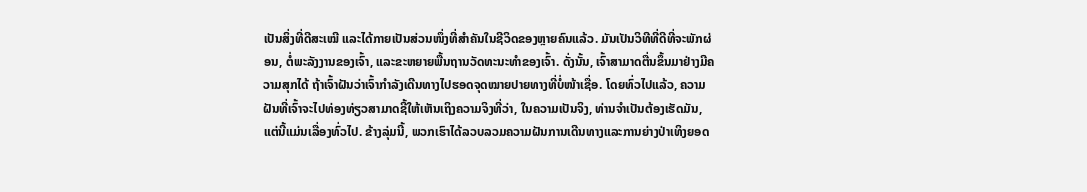ເປັນສິ່ງທີ່ດີສະເໝີ ແລະໄດ້ກາຍເປັນສ່ວນໜຶ່ງທີ່ສຳຄັນໃນຊີວິດຂອງຫຼາຍຄົນແລ້ວ. ມັນເປັນວິທີທີ່ດີທີ່ຈະພັກຜ່ອນ, ຕໍ່ພະລັງງານຂອງເຈົ້າ, ແລະຂະຫຍາຍພື້ນຖານວັດທະນະທໍາຂອງເຈົ້າ. ດັ່ງນັ້ນ, ເຈົ້າສາມາດຕື່ນຂຶ້ນມາຢ່າງມີຄວາມສຸກໄດ້ ຖ້າເຈົ້າຝັນວ່າເຈົ້າກຳລັງເດີນທາງໄປຮອດຈຸດໝາຍປາຍທາງທີ່ບໍ່ໜ້າເຊື່ອ. ໂດຍທົ່ວໄປແລ້ວ, ຄວາມຝັນທີ່ເຈົ້າຈະໄປທ່ອງທ່ຽວສາມາດຊີ້ໃຫ້ເຫັນເຖິງຄວາມຈິງທີ່ວ່າ, ໃນຄວາມເປັນຈິງ, ທ່ານຈໍາເປັນຕ້ອງເຮັດມັນ, ແຕ່ນີ້ແມ່ນເລື່ອງທົ່ວໄປ. ຂ້າງລຸ່ມນີ້, ພວກເຮົາໄດ້ລວບລວມຄວາມຝັນການເດີນທາງແລະການຍ່າງປ່າເທິງຍອດ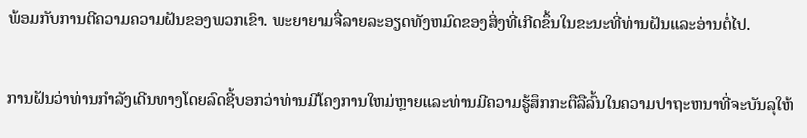ພ້ອມກັບການຕີຄວາມຄວາມຝັນຂອງພວກເຂົາ. ພະຍາຍາມຈື່ລາຍລະອຽດທັງຫມົດຂອງສິ່ງທີ່ເກີດຂຶ້ນໃນຂະນະທີ່ທ່ານຝັນແລະອ່ານຕໍ່ໄປ.

ການຝັນວ່າທ່ານກໍາລັງເດີນທາງໂດຍລົດຊີ້ບອກວ່າທ່ານມີໂຄງການໃຫມ່ຫຼາຍແລະທ່ານມີຄວາມຮູ້ສຶກກະຕືລືລົ້ນໃນຄວາມປາຖະຫນາທີ່ຈະບັນລຸໃຫ້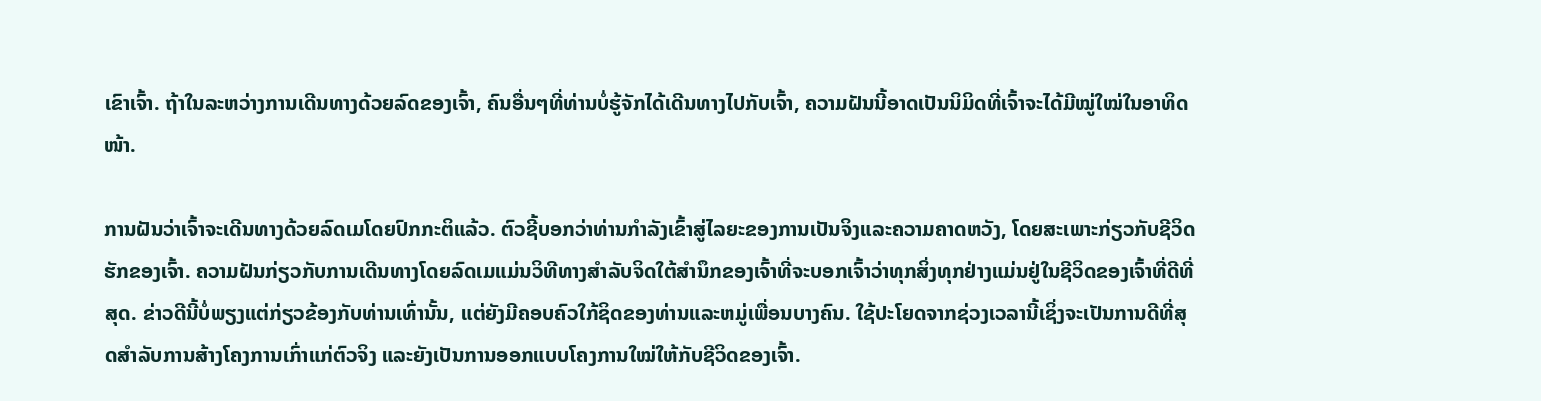ເຂົາເຈົ້າ. ຖ້າໃນລະຫວ່າງການເດີນທາງດ້ວຍລົດຂອງເຈົ້າ, ຄົນອື່ນໆທີ່ທ່ານບໍ່ຮູ້ຈັກໄດ້ເດີນທາງໄປກັບເຈົ້າ, ຄວາມຝັນນີ້ອາດເປັນນິມິດທີ່ເຈົ້າຈະໄດ້ມີໝູ່ໃໝ່ໃນອາທິດໜ້າ.

ການຝັນວ່າເຈົ້າຈະເດີນທາງດ້ວຍລົດເມໂດຍປົກກະຕິແລ້ວ. ຕົວຊີ້ບອກວ່າທ່ານກໍາລັງເຂົ້າສູ່ໄລຍະຂອງການເປັນຈິງແລະຄວາມຄາດຫວັງ, ໂດຍສະເພາະກ່ຽວກັບຊີວິດຮັກຂອງເຈົ້າ. ຄວາມຝັນກ່ຽວກັບການເດີນທາງໂດຍລົດເມແມ່ນວິທີທາງສໍາລັບຈິດໃຕ້ສໍານຶກຂອງເຈົ້າທີ່ຈະບອກເຈົ້າວ່າທຸກສິ່ງທຸກຢ່າງແມ່ນຢູ່ໃນຊີວິດຂອງເຈົ້າທີ່ດີທີ່ສຸດ. ຂ່າວດີນີ້ບໍ່ພຽງແຕ່ກ່ຽວຂ້ອງກັບທ່ານເທົ່ານັ້ນ, ແຕ່ຍັງມີຄອບຄົວໃກ້ຊິດຂອງທ່ານແລະຫມູ່ເພື່ອນບາງຄົນ. ໃຊ້ປະໂຍດຈາກຊ່ວງເວລານີ້ເຊິ່ງຈະເປັນການດີທີ່ສຸດສໍາລັບການສ້າງໂຄງການເກົ່າແກ່ຕົວຈິງ ແລະຍັງເປັນການອອກແບບໂຄງການໃໝ່ໃຫ້ກັບຊີວິດຂອງເຈົ້າ.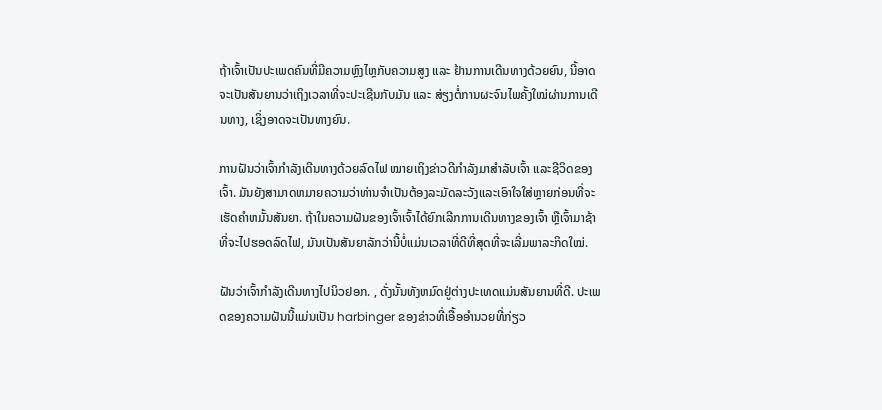ຖ້າເຈົ້າເປັນປະເພດຄົນທີ່ມີຄວາມຫຼົງໄຫຼກັບຄວາມສູງ ແລະ ຢ້ານການເດີນທາງດ້ວຍຍົນ, ນີ້ອາດຈະເປັນສັນຍານວ່າເຖິງເວລາທີ່ຈະປະເຊີນກັບມັນ ແລະ ສ່ຽງຕໍ່ການຜະຈົນໄພຄັ້ງໃໝ່ຜ່ານການເດີນທາງ, ເຊິ່ງອາດຈະເປັນທາງຍົນ.

ການຝັນວ່າເຈົ້າກຳລັງເດີນທາງດ້ວຍລົດໄຟ ໝາຍເຖິງຂ່າວດີກຳລັງມາສຳລັບເຈົ້າ ແລະຊີວິດຂອງເຈົ້າ. ມັນຍັງສາມາດຫມາຍຄວາມວ່າທ່ານຈໍາເປັນຕ້ອງລະມັດລະວັງແລະເອົາໃຈໃສ່ຫຼາຍກ່ອນທີ່ຈະເຮັດຄໍາຫມັ້ນສັນຍາ. ຖ້າໃນຄວາມຝັນຂອງເຈົ້າເຈົ້າໄດ້ຍົກເລີກການເດີນທາງຂອງເຈົ້າ ຫຼືເຈົ້າມາຊ້າທີ່ຈະໄປຮອດລົດໄຟ, ມັນເປັນສັນຍາລັກວ່ານີ້ບໍ່ແມ່ນເວລາທີ່ດີທີ່ສຸດທີ່ຈະເລີ່ມພາລະກິດໃໝ່.

ຝັນວ່າເຈົ້າກຳລັງເດີນທາງໄປນິວຢອກ. , ດັ່ງນັ້ນທັງຫມົດຢູ່ຕ່າງປະເທດແມ່ນສັນຍານທີ່ດີ. ປະເພດຂອງຄວາມຝັນນີ້ແມ່ນເປັນ harbinger ຂອງຂ່າວທີ່ເອື້ອອໍານວຍທີ່ກ່ຽວ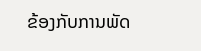ຂ້ອງກັບການພັດ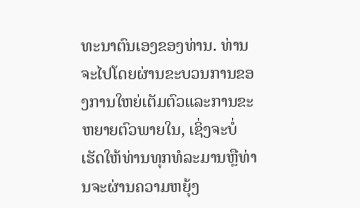ທະນາຕົນເອງຂອງທ່ານ. ທ່ານຈະໄປໂດຍຜ່ານຂະບວນການຂອງການໃຫຍ່ເຕັມຕົວແລະການຂະຫຍາຍຕົວພາຍໃນ, ເຊິ່ງຈະບໍ່ເຮັດໃຫ້ທ່ານທຸກທໍລະມານຫຼືທ່ານຈະຜ່ານຄວາມຫຍຸ້ງ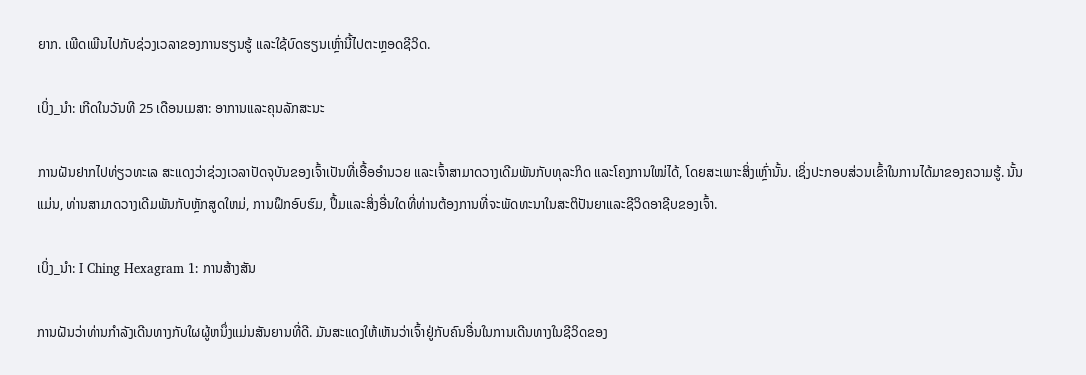ຍາກ. ເພີດເພີນໄປກັບຊ່ວງເວລາຂອງການຮຽນຮູ້ ແລະໃຊ້ບົດຮຽນເຫຼົ່ານີ້ໄປຕະຫຼອດຊີວິດ.

ເບິ່ງ_ນຳ: ເກີດໃນວັນທີ 25 ເດືອນເມສາ: ອາການແລະຄຸນລັກສະນະ

ການຝັນຢາກໄປທ່ຽວທະເລ ສະແດງວ່າຊ່ວງເວລາປັດຈຸບັນຂອງເຈົ້າເປັນທີ່ເອື້ອອໍານວຍ ແລະເຈົ້າສາມາດວາງເດີມພັນກັບທຸລະກິດ ແລະໂຄງການໃໝ່ໄດ້, ໂດຍສະເພາະສິ່ງເຫຼົ່ານັ້ນ. ເຊິ່ງປະກອບສ່ວນເຂົ້າໃນການໄດ້ມາຂອງຄວາມຮູ້. ນັ້ນແມ່ນ, ທ່ານສາມາດວາງເດີມພັນກັບຫຼັກສູດໃຫມ່, ການຝຶກອົບຮົມ, ປຶ້ມແລະສິ່ງອື່ນໃດທີ່ທ່ານຕ້ອງການທີ່ຈະພັດທະນາໃນສະຕິປັນຍາແລະຊີວິດອາຊີບຂອງເຈົ້າ.

ເບິ່ງ_ນຳ: I Ching Hexagram 1: ການສ້າງສັນ

ການຝັນວ່າທ່ານກໍາລັງເດີນທາງກັບໃຜຜູ້ຫນຶ່ງແມ່ນສັນຍານທີ່ດີ. ມັນສະແດງໃຫ້ເຫັນວ່າເຈົ້າຢູ່ກັບຄົນອື່ນໃນການເດີນທາງໃນຊີວິດຂອງ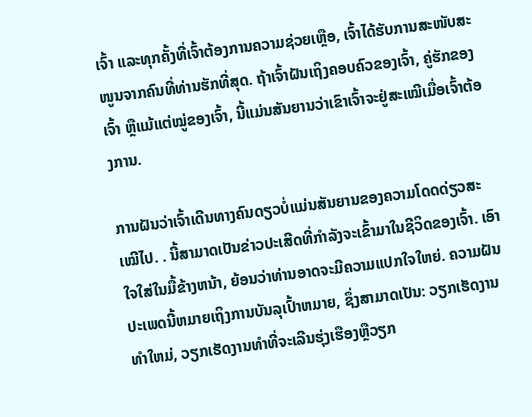ເຈົ້າ ແລະທຸກຄັ້ງທີ່ເຈົ້າຕ້ອງການຄວາມຊ່ວຍເຫຼືອ, ເຈົ້າໄດ້ຮັບການສະໜັບສະໜູນຈາກຄົນທີ່ທ່ານຮັກທີ່ສຸດ. ຖ້າເຈົ້າຝັນເຖິງຄອບຄົວຂອງເຈົ້າ, ຄູ່ຮັກຂອງເຈົ້າ ຫຼືແມ້ແຕ່ໝູ່ຂອງເຈົ້າ, ນີ້ແມ່ນສັນຍານວ່າເຂົາເຈົ້າຈະຢູ່ສະເໝີເມື່ອເຈົ້າຕ້ອງການ.

ການຝັນວ່າເຈົ້າເດີນທາງຄົນດຽວບໍ່ແມ່ນສັນຍານຂອງຄວາມໂດດດ່ຽວສະເໝີໄປ. . ນີ້ສາມາດເປັນຂ່າວປະເສີດທີ່ກໍາລັງຈະເຂົ້າມາໃນຊີວິດຂອງເຈົ້າ. ເອົາໃຈໃສ່ໃນມື້ຂ້າງຫນ້າ, ຍ້ອນວ່າທ່ານອາດຈະມີຄວາມແປກໃຈໃຫຍ່. ຄວາມຝັນປະເພດນີ້ຫມາຍເຖິງການບັນລຸເປົ້າຫມາຍ, ຊຶ່ງສາມາດເປັນ: ວຽກເຮັດງານທໍາໃຫມ່, ວຽກເຮັດງານທໍາທີ່ຈະເລີນຮຸ່ງເຮືອງຫຼືວຽກ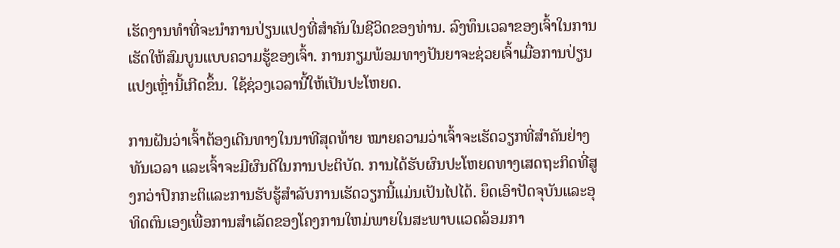ເຮັດງານທໍາທີ່ຈະນໍາການປ່ຽນແປງທີ່ສໍາຄັນໃນຊີວິດຂອງທ່ານ. ລົງທຶນເວລາຂອງເຈົ້າໃນການເຮັດໃຫ້ສົມບູນແບບຄວາມຮູ້ຂອງເຈົ້າ. ການກຽມພ້ອມທາງປັນຍາຈະຊ່ວຍເຈົ້າເມື່ອການປ່ຽນແປງເຫຼົ່ານີ້ເກີດຂຶ້ນ. ໃຊ້ຊ່ວງເວລານີ້ໃຫ້ເປັນປະໂຫຍດ.

ການຝັນວ່າເຈົ້າຕ້ອງເດີນທາງໃນນາທີສຸດທ້າຍ ໝາຍຄວາມວ່າເຈົ້າຈະເຮັດວຽກທີ່ສຳຄັນຢ່າງທັນເວລາ ແລະເຈົ້າຈະມີຜົນດີໃນການປະຕິບັດ. ການໄດ້ຮັບຜົນປະໂຫຍດທາງເສດຖະກິດທີ່ສູງກວ່າປົກກະຕິແລະການຮັບຮູ້ສໍາລັບການເຮັດວຽກນີ້ແມ່ນເປັນໄປໄດ້. ຍຶດເອົາປັດຈຸບັນແລະອຸທິດຕົນເອງເພື່ອການສໍາເລັດຂອງໂຄງການໃຫມ່ພາຍໃນສະພາບແວດລ້ອມກາ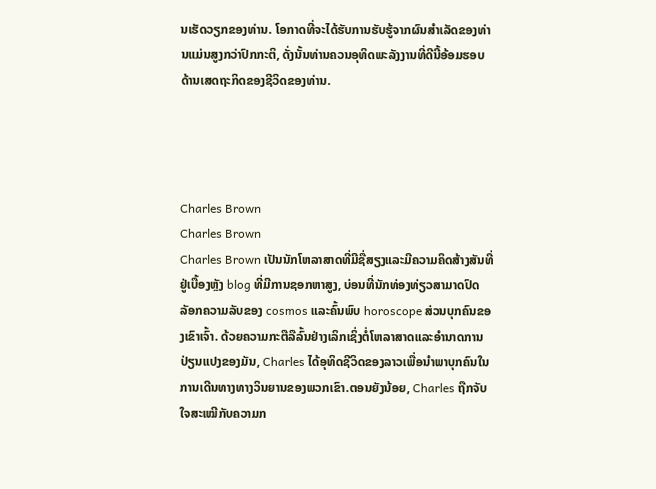ນເຮັດວຽກຂອງທ່ານ. ໂອກາດທີ່ຈະໄດ້ຮັບການຮັບຮູ້ຈາກຜົນສໍາເລັດຂອງທ່ານແມ່ນສູງກວ່າປົກກະຕິ, ດັ່ງນັ້ນທ່ານຄວນອຸທິດພະລັງງານທີ່ດີນີ້ອ້ອມຮອບດ້ານເສດຖະກິດຂອງຊີວິດຂອງທ່ານ.




Charles Brown
Charles Brown
Charles Brown ເປັນນັກໂຫລາສາດທີ່ມີຊື່ສຽງແລະມີຄວາມຄິດສ້າງສັນທີ່ຢູ່ເບື້ອງຫຼັງ blog ທີ່ມີການຊອກຫາສູງ, ບ່ອນທີ່ນັກທ່ອງທ່ຽວສາມາດປົດລັອກຄວາມລັບຂອງ cosmos ແລະຄົ້ນພົບ horoscope ສ່ວນບຸກຄົນຂອງເຂົາເຈົ້າ. ດ້ວຍຄວາມກະຕືລືລົ້ນຢ່າງເລິກເຊິ່ງຕໍ່ໂຫລາສາດແລະອໍານາດການປ່ຽນແປງຂອງມັນ, Charles ໄດ້ອຸທິດຊີວິດຂອງລາວເພື່ອນໍາພາບຸກຄົນໃນການເດີນທາງທາງວິນຍານຂອງພວກເຂົາ.ຕອນຍັງນ້ອຍ, Charles ຖືກຈັບໃຈສະເໝີກັບຄວາມກ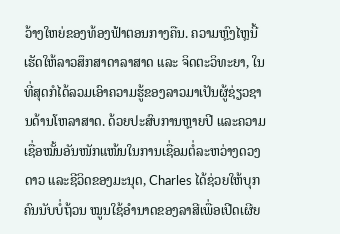ວ້າງໃຫຍ່ຂອງທ້ອງຟ້າຕອນກາງຄືນ. ຄວາມຫຼົງໄຫຼນີ້ເຮັດໃຫ້ລາວສຶກສາດາລາສາດ ແລະ ຈິດຕະວິທະຍາ, ໃນທີ່ສຸດກໍໄດ້ລວມເອົາຄວາມຮູ້ຂອງລາວມາເປັນຜູ້ຊ່ຽວຊານດ້ານໂຫລາສາດ. ດ້ວຍປະສົບການຫຼາຍປີ ແລະຄວາມເຊື່ອໝັ້ນອັນໜັກແໜ້ນໃນການເຊື່ອມຕໍ່ລະຫວ່າງດວງດາວ ແລະຊີວິດຂອງມະນຸດ, Charles ໄດ້ຊ່ວຍໃຫ້ບຸກຄົນນັບບໍ່ຖ້ວນ ໝູນໃຊ້ອຳນາດຂອງລາສີເພື່ອເປີດເຜີຍ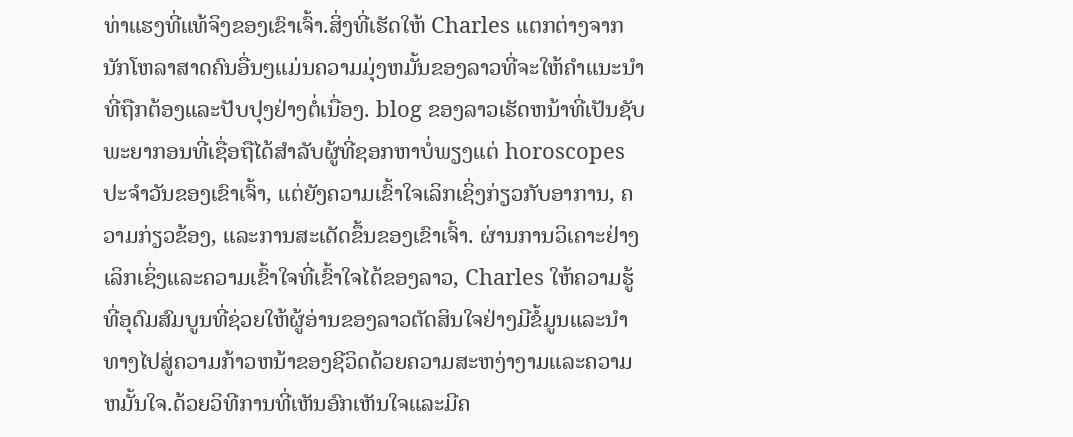ທ່າແຮງທີ່ແທ້ຈິງຂອງເຂົາເຈົ້າ.ສິ່ງທີ່ເຮັດໃຫ້ Charles ແຕກຕ່າງຈາກນັກໂຫລາສາດຄົນອື່ນໆແມ່ນຄວາມມຸ່ງຫມັ້ນຂອງລາວທີ່ຈະໃຫ້ຄໍາແນະນໍາທີ່ຖືກຕ້ອງແລະປັບປຸງຢ່າງຕໍ່ເນື່ອງ. blog ຂອງລາວເຮັດຫນ້າທີ່ເປັນຊັບພະຍາກອນທີ່ເຊື່ອຖືໄດ້ສໍາລັບຜູ້ທີ່ຊອກຫາບໍ່ພຽງແຕ່ horoscopes ປະຈໍາວັນຂອງເຂົາເຈົ້າ, ແຕ່ຍັງຄວາມເຂົ້າໃຈເລິກເຊິ່ງກ່ຽວກັບອາການ, ຄວາມກ່ຽວຂ້ອງ, ແລະການສະເດັດຂຶ້ນຂອງເຂົາເຈົ້າ. ຜ່ານການວິເຄາະຢ່າງເລິກເຊິ່ງແລະຄວາມເຂົ້າໃຈທີ່ເຂົ້າໃຈໄດ້ຂອງລາວ, Charles ໃຫ້ຄວາມຮູ້ທີ່ອຸດົມສົມບູນທີ່ຊ່ວຍໃຫ້ຜູ້ອ່ານຂອງລາວຕັດສິນໃຈຢ່າງມີຂໍ້ມູນແລະນໍາທາງໄປສູ່ຄວາມກ້າວຫນ້າຂອງຊີວິດດ້ວຍຄວາມສະຫງ່າງາມແລະຄວາມຫມັ້ນໃຈ.ດ້ວຍວິທີການທີ່ເຫັນອົກເຫັນໃຈແລະມີຄ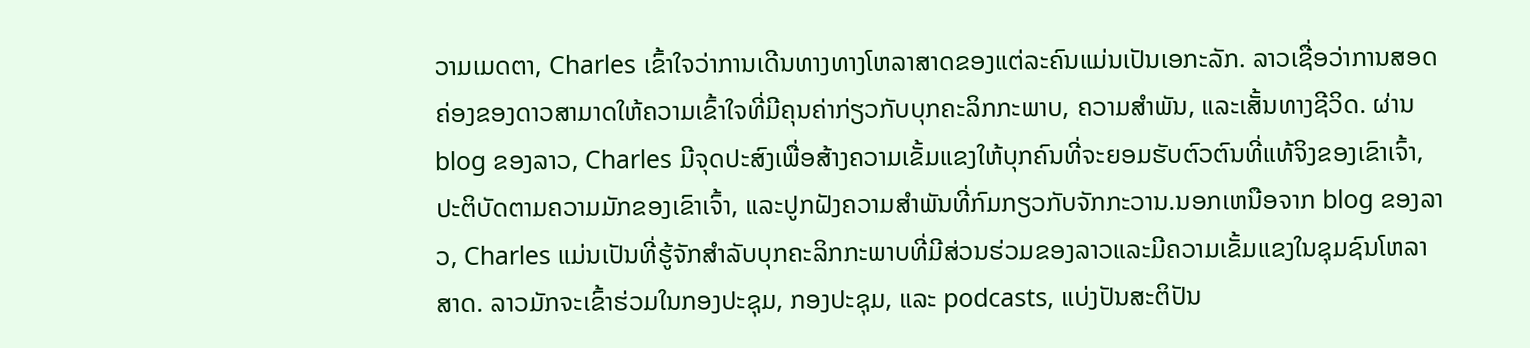ວາມເມດຕາ, Charles ເຂົ້າໃຈວ່າການເດີນທາງທາງໂຫລາສາດຂອງແຕ່ລະຄົນແມ່ນເປັນເອກະລັກ. ລາວເຊື່ອວ່າການສອດຄ່ອງຂອງດາວສາມາດໃຫ້ຄວາມເຂົ້າໃຈທີ່ມີຄຸນຄ່າກ່ຽວກັບບຸກຄະລິກກະພາບ, ຄວາມສໍາພັນ, ແລະເສັ້ນທາງຊີວິດ. ຜ່ານ blog ຂອງລາວ, Charles ມີຈຸດປະສົງເພື່ອສ້າງຄວາມເຂັ້ມແຂງໃຫ້ບຸກຄົນທີ່ຈະຍອມຮັບຕົວຕົນທີ່ແທ້ຈິງຂອງເຂົາເຈົ້າ, ປະຕິບັດຕາມຄວາມມັກຂອງເຂົາເຈົ້າ, ແລະປູກຝັງຄວາມສໍາພັນທີ່ກົມກຽວກັບຈັກກະວານ.ນອກເຫນືອຈາກ blog ຂອງລາວ, Charles ແມ່ນເປັນທີ່ຮູ້ຈັກສໍາລັບບຸກຄະລິກກະພາບທີ່ມີສ່ວນຮ່ວມຂອງລາວແລະມີຄວາມເຂັ້ມແຂງໃນຊຸມຊົນໂຫລາສາດ. ລາວມັກຈະເຂົ້າຮ່ວມໃນກອງປະຊຸມ, ກອງປະຊຸມ, ແລະ podcasts, ແບ່ງປັນສະຕິປັນ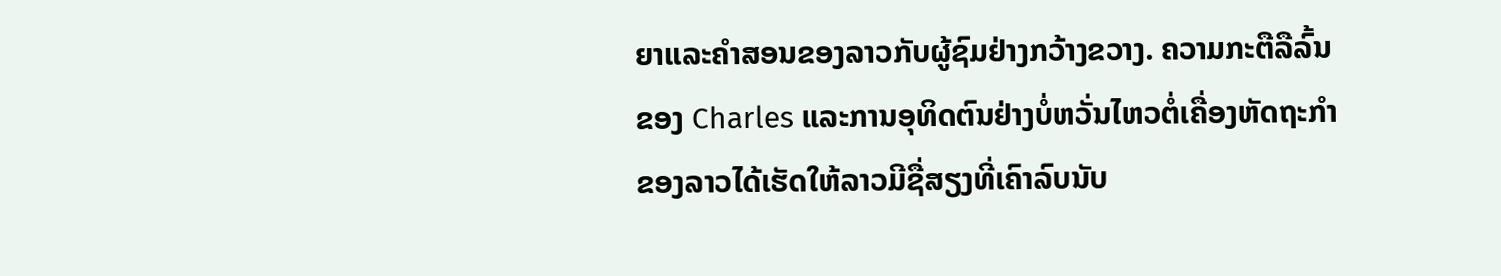ຍາແລະຄໍາສອນຂອງລາວກັບຜູ້ຊົມຢ່າງກວ້າງຂວາງ. ຄວາມກະຕືລືລົ້ນຂອງ Charles ແລະການອຸທິດຕົນຢ່າງບໍ່ຫວັ່ນໄຫວຕໍ່ເຄື່ອງຫັດຖະກໍາຂອງລາວໄດ້ເຮັດໃຫ້ລາວມີຊື່ສຽງທີ່ເຄົາລົບນັບ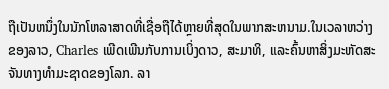ຖືເປັນຫນຶ່ງໃນນັກໂຫລາສາດທີ່ເຊື່ອຖືໄດ້ຫຼາຍທີ່ສຸດໃນພາກສະຫນາມ.ໃນເວລາຫວ່າງຂອງລາວ, Charles ເພີດເພີນກັບການເບິ່ງດາວ, ສະມາທິ, ແລະຄົ້ນຫາສິ່ງມະຫັດສະຈັນທາງທໍາມະຊາດຂອງໂລກ. ລາ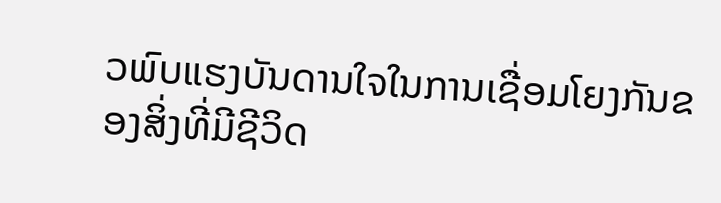ວພົບແຮງບັນດານໃຈໃນການເຊື່ອມໂຍງກັນຂອງສິ່ງທີ່ມີຊີວິດ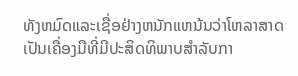ທັງຫມົດແລະເຊື່ອຢ່າງຫນັກແຫນ້ນວ່າໂຫລາສາດເປັນເຄື່ອງມືທີ່ມີປະສິດທິພາບສໍາລັບກາ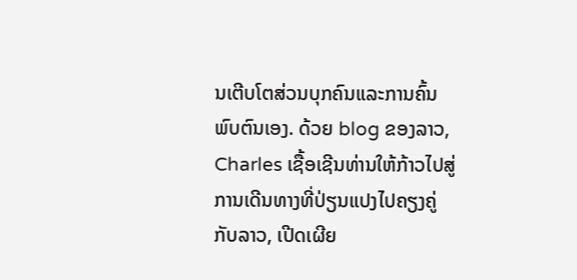ນເຕີບໂຕສ່ວນບຸກຄົນແລະການຄົ້ນພົບຕົນເອງ. ດ້ວຍ blog ຂອງລາວ, Charles ເຊື້ອເຊີນທ່ານໃຫ້ກ້າວໄປສູ່ການເດີນທາງທີ່ປ່ຽນແປງໄປຄຽງຄູ່ກັບລາວ, ເປີດເຜີຍ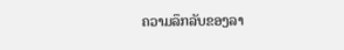ຄວາມລຶກລັບຂອງລາ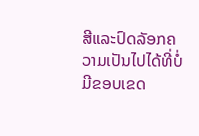ສີແລະປົດລັອກຄວາມເປັນໄປໄດ້ທີ່ບໍ່ມີຂອບເຂດ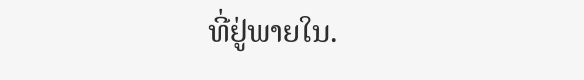ທີ່ຢູ່ພາຍໃນ.